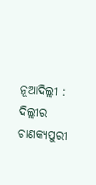ନୂଆଦିଲ୍ଲୀ : ଦିଲ୍ଲୀର ଚାଣକ୍ୟପୁରୀ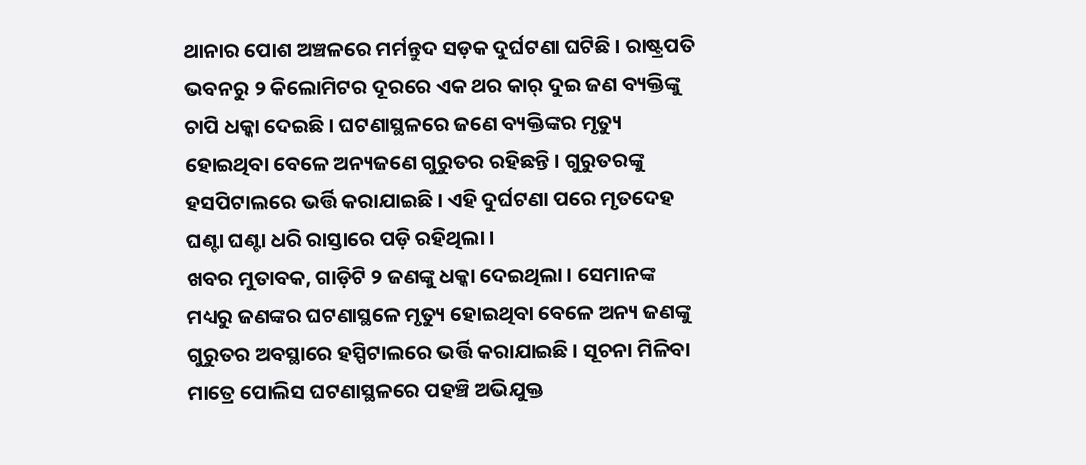ଥାନାର ପୋଶ ଅଞ୍ଚଳରେ ମର୍ମନ୍ତୁଦ ସଡ଼କ ଦୁର୍ଘଟଣା ଘଟିଛି । ରାଷ୍ଟ୍ରପତି ଭବନରୁ ୨ କିଲୋମିଟର ଦୂରରେ ଏକ ଥର କାର୍ ଦୁଇ ଜଣ ବ୍ୟକ୍ତିଙ୍କୁ ଚାପି ଧକ୍କା ଦେଇଛି । ଘଟଣାସ୍ଥଳରେ ଜଣେ ବ୍ୟକ୍ତିଙ୍କର ମୃତ୍ୟୁ ହୋଇଥିବା ବେଳେ ଅନ୍ୟଜଣେ ଗୁରୁତର ରହିଛନ୍ତି । ଗୁରୁତରଙ୍କୁ ହସପିଟାଲରେ ଭର୍ତ୍ତି କରାଯାଇଛି । ଏହି ଦୁର୍ଘଟଣା ପରେ ମୃତଦେହ ଘଣ୍ଟା ଘଣ୍ଟା ଧରି ରାସ୍ତାରେ ପଡ଼ି ରହିଥିଲା ।
ଖବର ମୁତାବକ, ଗାଡ଼ିଟି ୨ ଜଣଙ୍କୁ ଧକ୍କା ଦେଇଥିଲା । ସେମାନଙ୍କ ମଧ୍ୟରୁ ଜଣଙ୍କର ଘଟଣାସ୍ଥଳେ ମୃତ୍ୟୁ ହୋଇଥିବା ବେଳେ ଅନ୍ୟ ଜଣଙ୍କୁ ଗୁରୁତର ଅବସ୍ଥାରେ ହସ୍ପିଟାଲରେ ଭର୍ତ୍ତି କରାଯାଇଛି । ସୂଚନା ମିଳିବା ମାତ୍ରେ ପୋଲିସ ଘଟଣାସ୍ଥଳରେ ପହଞ୍ଚି ଅଭିଯୁକ୍ତ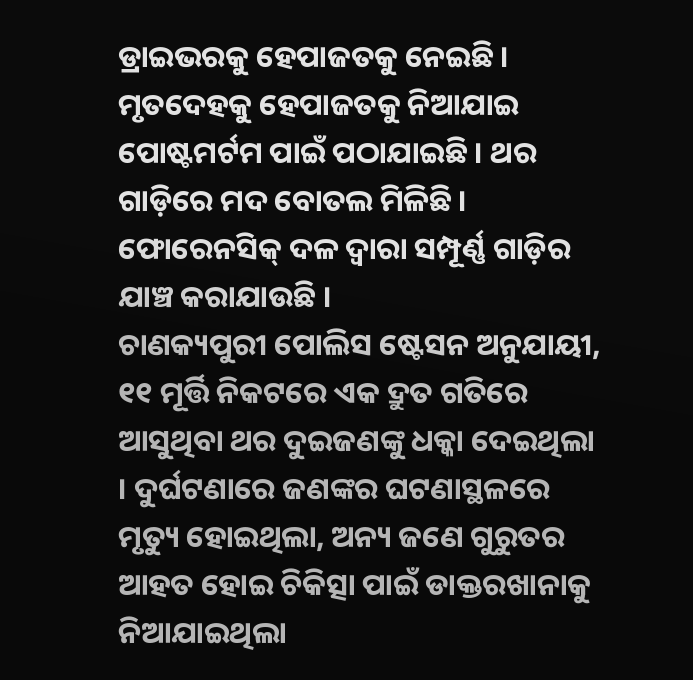ଡ୍ରାଇଭରକୁ ହେପାଜତକୁ ନେଇଛି । ମୃତଦେହକୁ ହେପାଜତକୁ ନିଆଯାଇ ପୋଷ୍ଟମର୍ଟମ ପାଇଁ ପଠାଯାଇଛି । ଥର ଗାଡ଼ିରେ ମଦ ବୋତଲ ମିଳିଛି । ଫୋରେନସିକ୍ ଦଳ ଦ୍ୱାରା ସମ୍ପୂର୍ଣ୍ଣ ଗାଡ଼ିର ଯାଞ୍ଚ କରାଯାଉଛି ।
ଚାଣକ୍ୟପୁରୀ ପୋଲିସ ଷ୍ଟେସନ ଅନୁଯାୟୀ, ୧୧ ମୂର୍ତ୍ତି ନିକଟରେ ଏକ ଦ୍ରୁତ ଗତିରେ ଆସୁଥିବା ଥର ଦୁଇଜଣଙ୍କୁ ଧକ୍କା ଦେଇଥିଲା । ଦୁର୍ଘଟଣାରେ ଜଣଙ୍କର ଘଟଣାସ୍ଥଳରେ ମୃତ୍ୟୁ ହୋଇଥିଲା, ଅନ୍ୟ ଜଣେ ଗୁରୁତର ଆହତ ହୋଇ ଚିକିତ୍ସା ପାଇଁ ଡାକ୍ତରଖାନାକୁ ନିଆଯାଇଥିଲା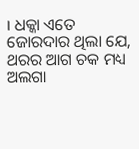। ଧକ୍କା ଏତେ ଜୋରଦାର ଥିଲା ଯେ, ଥରର ଆଗ ଚକ ମଧ୍ୟ ଅଲଗା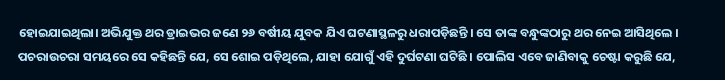ହୋଇଯାଇଥିଲା। ଅଭିଯୁକ୍ତ ଥର ଡ୍ରାଇଭର ଜଣେ ୨୬ ବର୍ଷୀୟ ଯୁବକ ଯିଏ ଘଟଣାସ୍ଥଳରୁ ଧରାପଡ଼ିଛନ୍ତି । ସେ ତାଙ୍କ ବନ୍ଧୁଙ୍କଠାରୁ ଥର ନେଇ ଆସିଥିଲେ । ପଚରାଉଚରା ସମୟରେ ସେ କହିଛନ୍ତି ଯେ, ସେ ଶୋଇ ପଡ଼ିଥିଲେ, ଯାହା ଯୋଗୁଁ ଏହି ଦୁର୍ଘଟଣା ଘଟିଛି । ପୋଲିସ ଏବେ ଜାଣିବାକୁ ଚେଷ୍ଟା କରୁଛି ଯେ,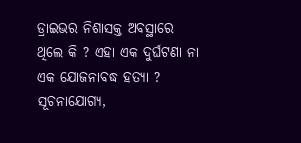ଡ୍ରାଇଭର ନିଶାସକ୍ତ ଅବସ୍ଥାରେ ଥିଲେ କି ? ଏହା ଏକ ଦୁର୍ଘଟଣା ନା ଏକ ଯୋଜନାବଦ୍ଧ ହତ୍ୟା ?
ସୂଚନାଯୋଗ୍ୟ,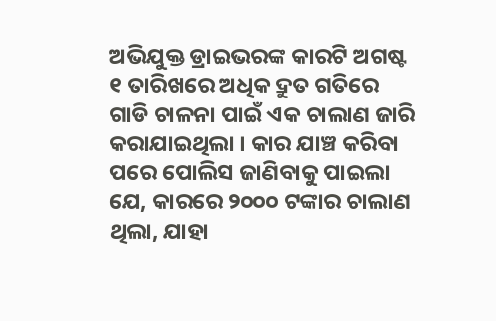ଅଭିଯୁକ୍ତ ଡ୍ରାଇଭରଙ୍କ କାରଟି ଅଗଷ୍ଟ ୧ ତାରିଖରେ ଅଧିକ ଦ୍ରୁତ ଗତିରେ ଗାଡି ଚାଳନା ପାଇଁ ଏକ ଚାଲାଣ ଜାରି କରାଯାଇଥିଲା । କାର ଯାଞ୍ଚ କରିବା ପରେ ପୋଲିସ ଜାଣିବାକୁ ପାଇଲା ଯେ, କାରରେ ୨୦୦୦ ଟଙ୍କାର ଚାଲାଣ ଥିଲା, ଯାହା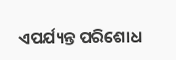ଏପର୍ଯ୍ୟନ୍ତ ପରିଶୋଧ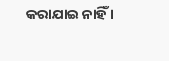କରାଯାଇ ନାହିଁ ।